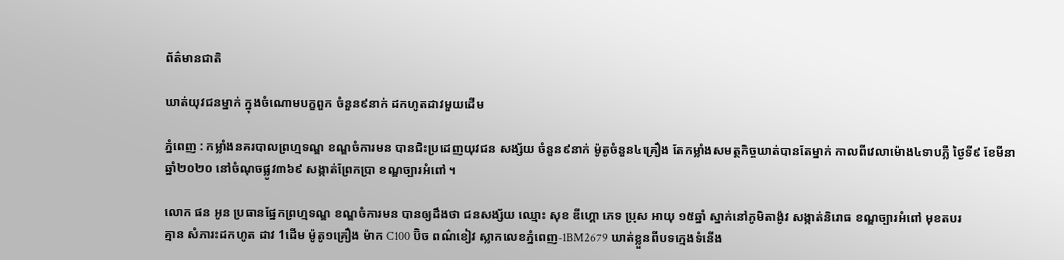ព័ត៌មានជាតិ

ឃាត់យុវជនម្នាក់ ក្នុងចំណោមបក្ខពួក ចំនួន៩នាក់ ដកហូតដាវមួយដើម

ភ្នំពេញ : កម្លាំងនគរបាលព្រហ្មទណ្ឌ ខណ្ឌចំការមន បានជិះប្រដេញយុវជន សង្ស័យ ចំនួន៩នាក់ ម៉ូតូចំនួន៤គ្រឿង តែកម្លាំងសមត្ថកិច្ចឃាត់បានតែម្នាក់ កាលពីវេលាម៉ោង៤ទាបភ្លឺ ថ្ងៃទី៩ ខែមីនា ឆ្នាំ២០២០ នៅចំណុចផ្លូវ៣៦៩ សង្កាត់ព្រែកប្រា ខណ្ឌច្បារអំពៅ ។

លោក ផន អូន ប្រធានផ្នែកព្រហ្មទណ្ឌ ខណ្ឌចំការមន បានឲ្យដឹងថា ជនសង្ស័យ ឈ្មោះ សុខ ឌីហ្គោ ភេទ ប្រុស អាយុ ១៥ឆ្នាំ ស្នាក់នៅភូមិតាង៉ូវ សង្កាត់និរោធ ខណ្ឌច្បារអំពៅ មុខតបរ
គ្មាន សំភារះដកហូត ដាវ 1ដើម ម៉ូតូ១គ្រឿង ម៉ាក C100 ប៊ិច ពណ៌ខៀវ ស្លាកលេខភ្នំពេញ-1BM2679 ឃាត់ខ្លួនពីបទក្មេងទំនើង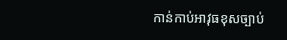កាន់កាប់អាវុធខុសច្បាប់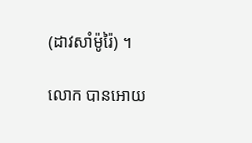(ដាវសាំម៉ូរ៉ៃ) ។

លោក បានអោយ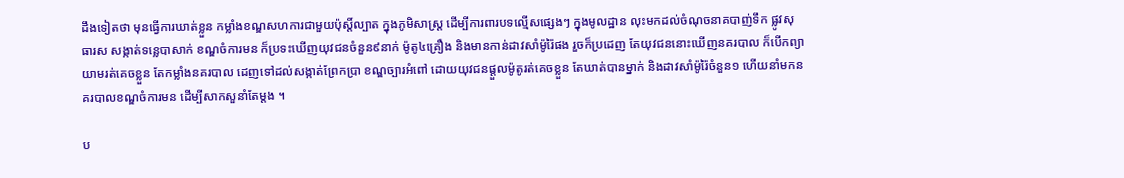ដឹងទៀតថា មុនធ្វើការឃាត់ខ្លួន កម្លាំងខណ្ឌសហការជាមួយប៉ុស្តិ៍ល្បាត ក្នុងភូមិសាស្រ្ត ដើម្បីការពារបទល្មើសផ្សេងៗ ក្នុងមូលដ្ឋាន លុះមកដល់ចំណុចនាគបាញ់ទឹក ផ្លូវសុធារស សង្កាត់ទន្លេបាសាក់ ខណ្ឌចំការមន ក៏ប្រទះឃើញយុវជនចំនួន៩នាក់ ម៉ូតូ៤គ្រឿង និងមានកាន់ដាវសាំម៉ូរ៉ៃផង រួចក៏ប្រដេញ តែយុវជននោះឃើញនគរបាល ក៏បើកព្យាយាមរត់គេចខ្លួន តែកម្លាំងនគរបាល ដេញទៅដល់សង្កាត់ព្រែកប្រា ខណ្ឌច្បារអំពៅ ដោយយុវជនផ្ដួលម៉ូតូរត់គេចខ្លួន តែឃាត់បានម្នាក់ និងដាវសាំម៉ូរ៉ៃចំនួន១ ហើយនាំមកនគរបាលខណ្ឌចំការមន ដើម្បីសាកសួនាំតែម្ដង ។

ប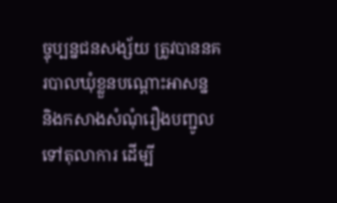ច្ចុប្បន្នជនសង្ស័យ ត្រូវបាននគរបាលឃុំខ្លួនបណ្ដោះអាសន្ន និងកសាងសំណុំរឿងបញ្ជូល ទៅតុលាការ ដើម្បី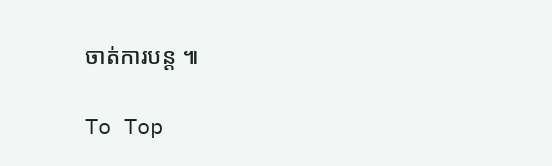ចាត់ការបន្ត ៕

To Top